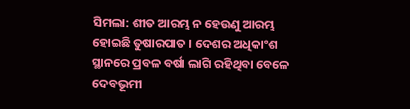ସିମଲା: ଶୀତ ଆରମ୍ଭ ନ ହେଉଣୁ ଆରମ୍ଭ ହୋଇଛି ତୁଷାରପାତ । ଦେଶର ଅଧିକାଂଶ ସ୍ଥାନରେ ପ୍ରବଳ ବର୍ଷା ଲାଗି ରହିଥିବା ବେଳେ ଦେବଭୂମୀ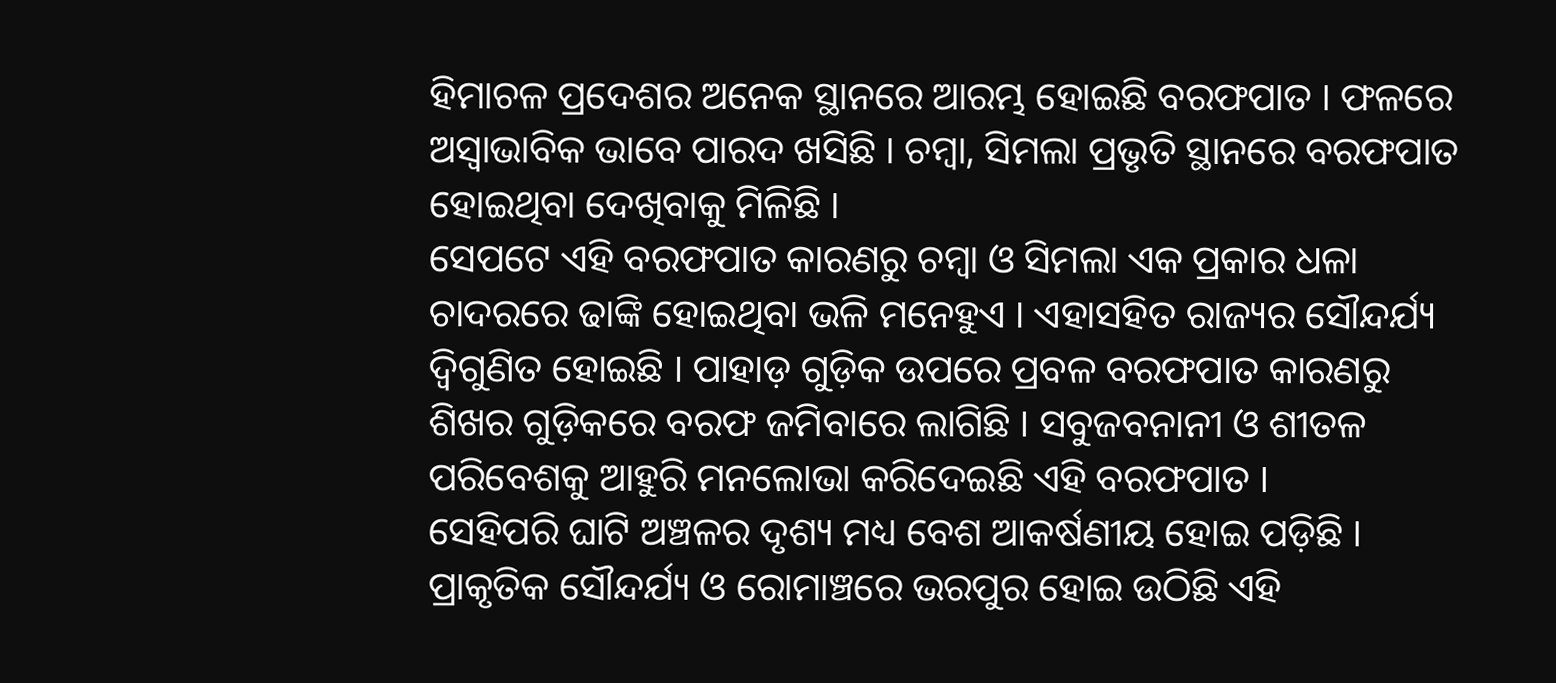ହିମାଚଳ ପ୍ରଦେଶର ଅନେକ ସ୍ଥାନରେ ଆରମ୍ଭ ହୋଇଛି ବରଫପାତ । ଫଳରେ ଅସ୍ବାଭାବିକ ଭାବେ ପାରଦ ଖସିଛି । ଚମ୍ବା, ସିମଲା ପ୍ରଭୃତି ସ୍ଥାନରେ ବରଫପାତ ହୋଇଥିବା ଦେଖିବାକୁ ମିଳିଛି ।
ସେପଟେ ଏହି ବରଫପାତ କାରଣରୁ ଚମ୍ବା ଓ ସିମଲା ଏକ ପ୍ରକାର ଧଳା ଚାଦରରେ ଢାଙ୍କି ହୋଇଥିବା ଭଳି ମନେହୁଏ । ଏହାସହିତ ରାଜ୍ୟର ସୌନ୍ଦର୍ଯ୍ୟ ଦ୍ବିଗୁଣିତ ହୋଇଛି । ପାହାଡ଼ ଗୁଡ଼ିକ ଉପରେ ପ୍ରବଳ ବରଫପାତ କାରଣରୁ ଶିଖର ଗୁଡ଼ିକରେ ବରଫ ଜମିବାରେ ଲାଗିଛି । ସବୁଜବନାନୀ ଓ ଶୀତଳ ପରିବେଶକୁ ଆହୁରି ମନଲୋଭା କରିଦେଇଛି ଏହି ବରଫପାତ ।
ସେହିପରି ଘାଟି ଅଞ୍ଚଳର ଦୃଶ୍ୟ ମଧ୍ୟ ବେଶ ଆକର୍ଷଣୀୟ ହୋଇ ପଡ଼ିଛି । ପ୍ରାକୃତିକ ସୌନ୍ଦର୍ଯ୍ୟ ଓ ରୋମାଞ୍ଚରେ ଭରପୁର ହୋଇ ଉଠିଛି ଏହି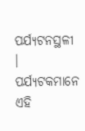ପର୍ଯ୍ୟଟନସ୍ଥଳୀ । ପର୍ଯ୍ୟଟକମାନେ ଏହି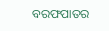ବରଫପାତର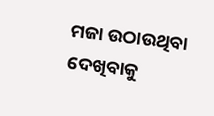ମଜା ଉଠାଉଥିବା ଦେଖିବାକୁ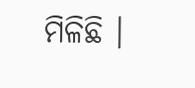ମିଳିଛି ।